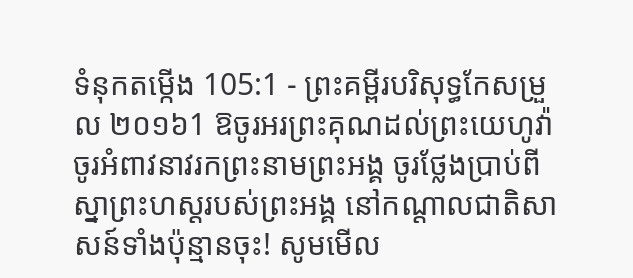ទំនុកតម្កើង 105:1 - ព្រះគម្ពីរបរិសុទ្ធកែសម្រួល ២០១៦1 ឱចូរអរព្រះគុណដល់ព្រះយេហូវ៉ា ចូរអំពាវនាវរកព្រះនាមព្រះអង្គ ចូរថ្លែងប្រាប់ពីស្នាព្រះហស្ដរបស់ព្រះអង្គ នៅកណ្ដាលជាតិសាសន៍ទាំងប៉ុន្មានចុះ! សូមមើល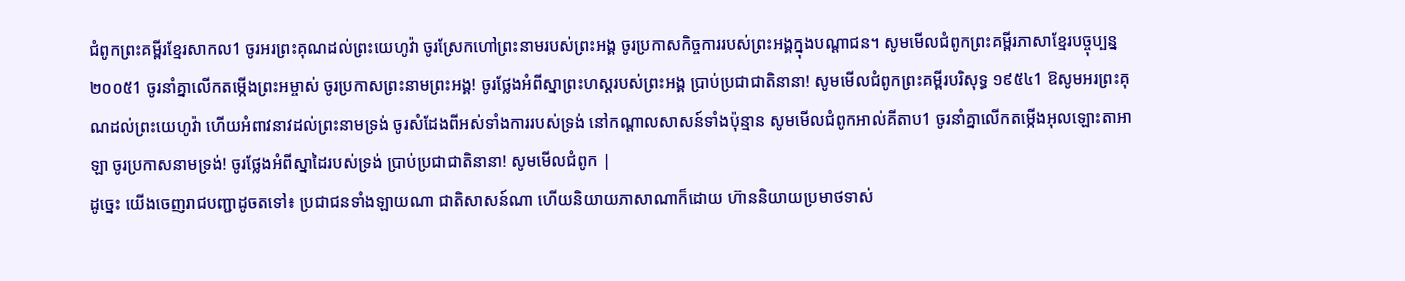ជំពូកព្រះគម្ពីរខ្មែរសាកល1 ចូរអរព្រះគុណដល់ព្រះយេហូវ៉ា ចូរស្រែកហៅព្រះនាមរបស់ព្រះអង្គ ចូរប្រកាសកិច្ចការរបស់ព្រះអង្គក្នុងបណ្ដាជន។ សូមមើលជំពូកព្រះគម្ពីរភាសាខ្មែរបច្ចុប្បន្ន ២០០៥1 ចូរនាំគ្នាលើកតម្កើងព្រះអម្ចាស់ ចូរប្រកាសព្រះនាមព្រះអង្គ! ចូរថ្លែងអំពីស្នាព្រះហស្ដរបស់ព្រះអង្គ ប្រាប់ប្រជាជាតិនានា! សូមមើលជំពូកព្រះគម្ពីរបរិសុទ្ធ ១៩៥៤1 ឱសូមអរព្រះគុណដល់ព្រះយេហូវ៉ា ហើយអំពាវនាវដល់ព្រះនាមទ្រង់ ចូរសំដែងពីអស់ទាំងការរបស់ទ្រង់ នៅកណ្តាលសាសន៍ទាំងប៉ុន្មាន សូមមើលជំពូកអាល់គីតាប1 ចូរនាំគ្នាលើកតម្កើងអុលឡោះតាអាឡា ចូរប្រកាសនាមទ្រង់! ចូរថ្លែងអំពីស្នាដៃរបស់ទ្រង់ ប្រាប់ប្រជាជាតិនានា! សូមមើលជំពូក |
ដូច្នេះ យើងចេញរាជបញ្ជាដូចតទៅ៖ ប្រជាជនទាំងឡាយណា ជាតិសាសន៍ណា ហើយនិយាយភាសាណាក៏ដោយ ហ៊ាននិយាយប្រមាថទាស់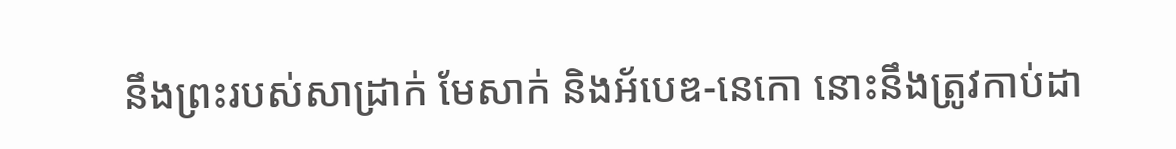នឹងព្រះរបស់សាដ្រាក់ មែសាក់ និងអ័បេឌ-នេកោ នោះនឹងត្រូវកាប់ដា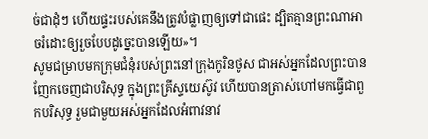ច់ជាដុំៗ ហើយផ្ទះរបស់គេនឹងត្រូវបំផ្លាញឲ្យទៅជាផេះ ដ្បិតគ្មានព្រះណាអាចរំដោះឲ្យរួចបែបដូច្នេះបានឡើយ»។
សូមជម្រាបមកក្រុមជំនុំរបស់ព្រះនៅក្រុងកូរិនថូស ជាអស់អ្នកដែលព្រះបានញែកចេញជាបរិសុទ្ធ ក្នុងព្រះគ្រីស្ទយេស៊ូវ ហើយបានត្រាស់ហៅមកធ្វើជាពួកបរិសុទ្ធ រួមជាមួយអស់អ្នកដែលអំពាវនាវ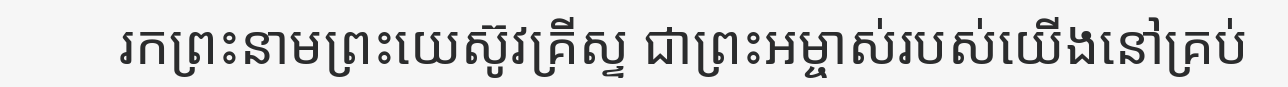រកព្រះនាមព្រះយេស៊ូវគ្រីស្ទ ជាព្រះអម្ចាស់របស់យើងនៅគ្រប់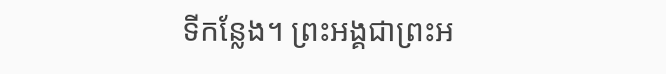ទីកន្លែង។ ព្រះអង្គជាព្រះអ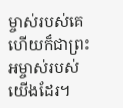ម្ចាស់របស់គេ ហើយក៏ជាព្រះអម្ចាស់របស់យើងដែរ។